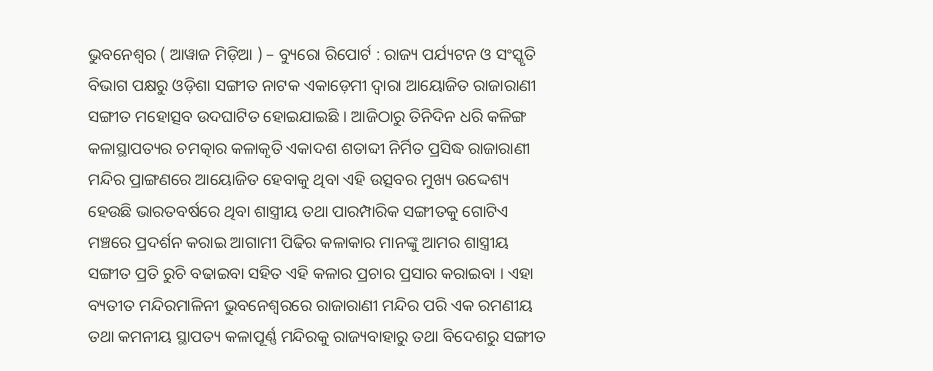ଭୁବନେଶ୍ୱର ( ଆୱାଜ ମିଡ଼ିଆ ) – ବ୍ୟୁରୋ ରିପୋର୍ଟ : ରାଜ୍ୟ ପର୍ଯ୍ୟଟନ ଓ ସଂସ୍କୃତି ବିଭାଗ ପକ୍ଷରୁ ଓଡ଼ିଶା ସଙ୍ଗୀତ ନାଟକ ଏକାଡ଼େମୀ ଦ୍ୱାରା ଆୟୋଜିତ ରାଜାରାଣୀ ସଙ୍ଗୀତ ମହୋତ୍ସବ ଉଦଘାଟିତ ହୋଇଯାଇଛି । ଆଜିଠାରୁ ତିନିଦିନ ଧରି କଳିଙ୍ଗ କଳାସ୍ଥାପତ୍ୟର ଚମତ୍କାର କଳାକୃତି ଏକାଦଶ ଶତାବ୍ଦୀ ନିର୍ମିତ ପ୍ରସିଦ୍ଧ ରାଜାରାଣୀ ମନ୍ଦିର ପ୍ରାଙ୍ଗଣରେ ଆୟୋଜିତ ହେବାକୁ ଥିବା ଏହି ଉତ୍ସବର ମୁଖ୍ୟ ଉଦ୍ଦେଶ୍ୟ ହେଉଛି ଭାରତବର୍ଷରେ ଥିବା ଶାସ୍ତ୍ରୀୟ ତଥା ପାରମ୍ପାରିକ ସଙ୍ଗୀତକୁ ଗୋଟିଏ ମଞ୍ଚରେ ପ୍ରଦର୍ଶନ କରାଇ ଆଗାମୀ ପିଢିର କଳାକାର ମାନଙ୍କୁ ଆମର ଶାସ୍ତ୍ରୀୟ ସଙ୍ଗୀତ ପ୍ରତି ରୁଚି ବଢାଇବା ସହିତ ଏହି କଳାର ପ୍ରଚାର ପ୍ରସାର କରାଇବା । ଏହା ବ୍ୟତୀତ ମନ୍ଦିରମାଳିନୀ ଭୁବନେଶ୍ୱରରେ ରାଜାରାଣୀ ମନ୍ଦିର ପରି ଏକ ରମଣୀୟ ତଥା କମନୀୟ ସ୍ଥାପତ୍ୟ କଳାପୂର୍ଣ୍ଣ ମନ୍ଦିରକୁ ରାଜ୍ୟବାହାରୁ ତଥା ବିଦେଶରୁ ସଙ୍ଗୀତ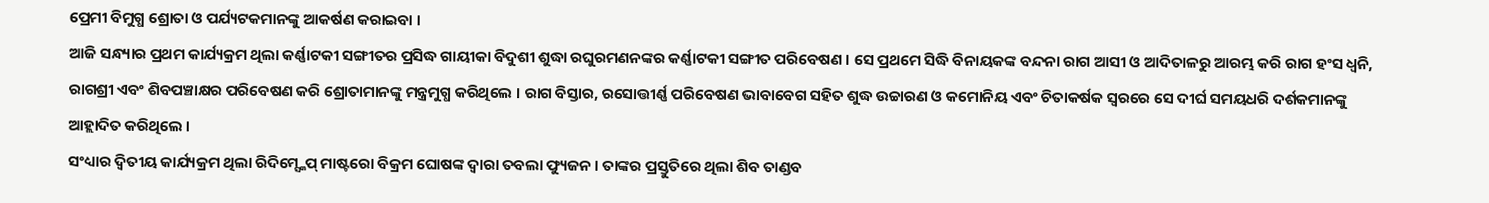ପ୍ରେମୀ ବିମୁଗ୍ଧ ଶ୍ରୋତା ଓ ପର୍ଯ୍ୟଟକମାନଙ୍କୁ ଆକର୍ଷଣ କରାଇବା ।
ଆଜି ସନ୍ଧ୍ୟାର ପ୍ରଥମ କାର୍ଯ୍ୟକ୍ରମ ଥିଲା କର୍ଣ୍ଣାଟକୀ ସଙ୍ଗୀତର ପ୍ରସିଦ୍ଧ ଗାୟୀକା ବିଦୁଶୀ ଶୁଦ୍ଧା ରଘୁରମଣନଙ୍କର କର୍ଣ୍ଣାଟକୀ ସଙ୍ଗୀତ ପରିବେଷଣ । ସେ ପ୍ରଥମେ ସିଦ୍ଧି ବିନାୟକଙ୍କ ବନ୍ଦନା ରାଗ ଆସୀ ଓ ଆଦିତାଳରୁ ଆରମ୍ଭ କରି ରାଗ ହଂସ ଧ୍ୱନି, ରାଗଶ୍ରୀ ଏବଂ ଶିବପଞ୍ଚାକ୍ଷର ପରିବେଷଣ କରି ଶ୍ରୋତାମାନଙ୍କୁ ମନ୍ତ୍ରମୁଗ୍ଧ କରିଥିଲେ । ରାଗ ବିସ୍ତାର, ରସୋତ୍ତୀର୍ଣ୍ଣ ପରିବେଷଣ ଭାବାବେଗ ସହିତ ଶୁଦ୍ଧ ଉଚ୍ଚାରଣ ଓ କମୋନିୟ ଏବଂ ଚିତାକର୍ଷକ ସ୍ୱରରେ ସେ ଦୀର୍ଘ ସମୟଧରି ଦର୍ଶକମାନଙ୍କୁ ଆହ୍ଲାଦିତ କରିଥିଲେ ।
ସଂଧ୍ୟାର ଦ୍ୱିତୀୟ କାର୍ଯ୍ୟକ୍ରମ ଥିଲା ରିଦିମ୍ସ୍କେପ୍ ମାଷ୍ଟରୋ ବିକ୍ରମ ଘୋଷଙ୍କ ଦ୍ୱାରା ତବଲା ଫ୍ୟୁଜନ । ତାଙ୍କର ପ୍ରସ୍ତୁତିରେ ଥିଲା ଶିବ ତାଣ୍ଡବ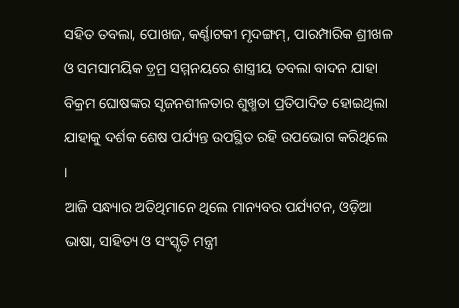ସହିତ ତବଲା, ପୋଖଜ, କର୍ଣ୍ଣାଟକୀ ମୃଦଙ୍ଗମ୍, ପାରମ୍ପାରିକ ଶ୍ରୀଖଳ ଓ ସମସାମୟିକ ଡ଼୍ରମ୍ର ସମ୍ମନୟରେ ଶାସ୍ତ୍ରୀୟ ତବଲା ବାଦନ ଯାହା ବିକ୍ରମ ଘୋଷଙ୍କର ସୃଜନଶୀଳତାର ଶୁଖ୍ମତା ପ୍ରତିପାଦିତ ହୋଇଥିଲା ଯାହାକୁ ଦର୍ଶକ ଶେଷ ପର୍ଯ୍ୟନ୍ତ ଉପସ୍ଥିତ ରହି ଉପଭୋଗ କରିଥିଲେ ।
ଆଜି ସନ୍ଧ୍ୟାର ଅତିଥିମାନେ ଥିଲେ ମାନ୍ୟବର ପର୍ଯ୍ୟଟନ, ଓଡ଼ିଆ ଭାଷା, ସାହିତ୍ୟ ଓ ସଂସ୍କୃତି ମନ୍ତ୍ରୀ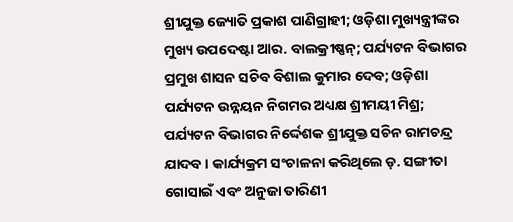ଶ୍ରୀଯୁକ୍ତ ଜ୍ୟୋତି ପ୍ରକାଶ ପାଣିଗ୍ରାହୀ; ଓଡ଼ିଶା ମୁଖ୍ୟନ୍ତ୍ରୀଙ୍କର ମୁଖ୍ୟ ଉପଦେଷ୍ଟା ଆର. ବାଲକ୍ରୀଷ୍ଣନ୍; ପର୍ଯ୍ୟଟନ ବିଭାଗର ପ୍ରମୁଖ ଶାସନ ସଚିବ ବିଶାଲ କୁମାର ଦେବ; ଓଡ଼ିଶା ପର୍ଯ୍ୟଟନ ଉନ୍ନୟନ ନିଗମର ଅଧ୍ୟକ୍ଷ ଶ୍ରୀମୟୀ ମିଶ୍ର; ପର୍ଯ୍ୟଟନ ବିଭାଗର ନିର୍ଦ୍ଦେଶକ ଶ୍ରୀଯୁକ୍ତ ସଚିନ ରାମଚନ୍ଦ୍ର ଯାଦବ । କାର୍ଯ୍ୟକ୍ରମ ସଂଚାଳନା କରିଥିଲେ ଡ଼. ସଙ୍ଗୀତା ଗୋସାଇଁ ଏବଂ ଅନୁଜା ତାରିଣୀ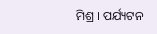ମିଶ୍ର । ପର୍ଯ୍ୟଟନ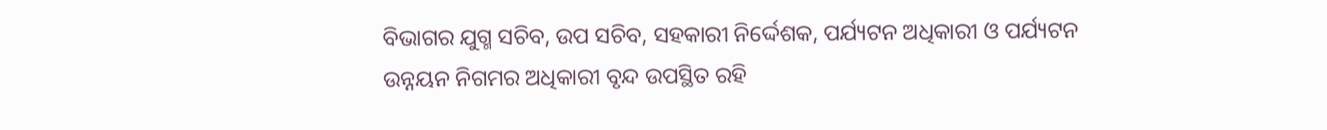ବିଭାଗର ଯୁଗ୍ମ ସଚିବ, ଉପ ସଚିବ, ସହକାରୀ ନିର୍ଦ୍ଦେଶକ, ପର୍ଯ୍ୟଟନ ଅଧିକାରୀ ଓ ପର୍ଯ୍ୟଟନ ଉନ୍ନୟନ ନିଗମର ଅଧିକାରୀ ବୃନ୍ଦ ଉପସ୍ଥିତ ରହି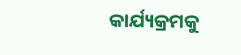କାର୍ଯ୍ୟକ୍ରମକୁ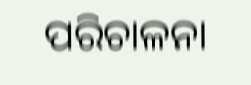ପରିଚାଳନା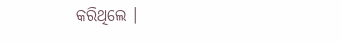କରିଥିଲେ ।